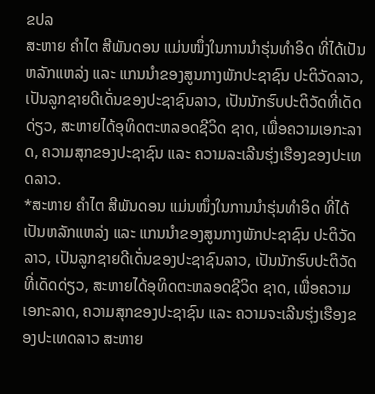ຂປລ
ສະຫາຍ ຄໍາໄຕ ສີພັນດອນ ແມ່ນໜຶ່ງໃນການນໍາຮຸ່ນທໍາອິດ ທີ່ໄດ້ເປັນຫລັກແຫລ່ງ ແລະ ແກນນໍາຂອງສູນກາງພັກປະຊາຊົນ ປະຕິວັດລາວ, ເປັນລູກຊາຍດີເດັ່ນຂອງປະຊາຊົນລາວ, ເປັນນັກຮົບປະຕິວັດທີ່ເດັດດ່ຽວ, ສະຫາຍໄດ້ອຸທິດຕະຫລອດຊີວິດ ຊາດ, ເພື່ອຄວາມເອກະລາດ, ຄວາມສຸກຂອງປະຊາຊົນ ແລະ ຄວາມລະເລີນຮຸ່ງເຮືອງຂອງປະເທດລາວ.
*ສະຫາຍ ຄໍາໄຕ ສີພັນດອນ ແມ່ນໜຶ່ງໃນການນໍາຮຸ່ນທໍາອິດ ທີ່ໄດ້ເປັນຫລັກແຫລ່ງ ແລະ ແກນນໍາຂອງສູນກາງພັກປະຊາຊົນ ປະຕິວັດລາວ, ເປັນລູກຊາຍດີເດັ່ນຂອງປະຊາຊົນລາວ, ເປັນນັກຮົບປະຕິວັດທີ່ເດັດດ່ຽວ, ສະຫາຍໄດ້ອຸທິດຕະຫລອດຊີວິດ ຊາດ, ເພື່ອຄວາມເອກະລາດ, ຄວາມສຸກຂອງປະຊາຊົນ ແລະ ຄວາມຈະເລີນຮຸ່ງເຮືອງຂອງປະເທດລາວ ສະຫາຍ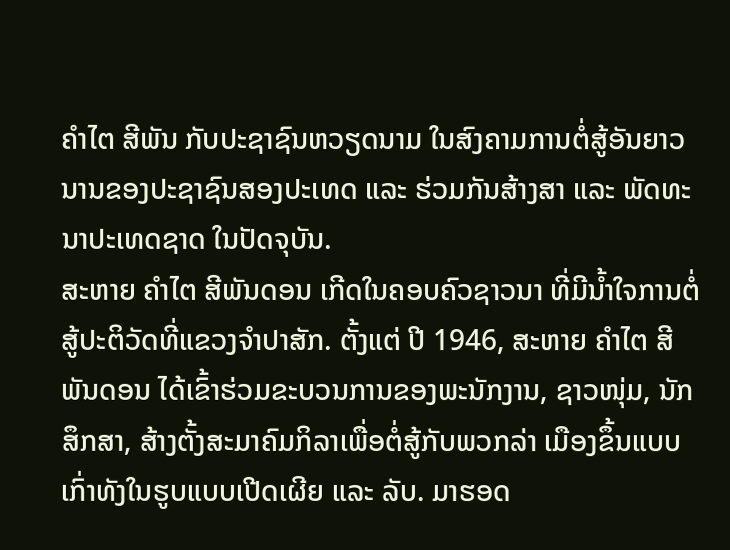ຄໍາໄຕ ສີພັນ ກັບປະຊາຊົນຫວຽດນາມ ໃນສົງຄາມການຕໍ່ສູ້ອັນຍາວນານຂອງປະຊາຊົນສອງປະເທດ ແລະ ຮ່ວມກັນສ້າງສາ ແລະ ພັດທະນາປະເທດຊາດ ໃນປັດຈຸບັນ.
ສະຫາຍ ຄໍາໄຕ ສີພັນດອນ ເກີດໃນຄອບຄົວຊາວນາ ທີ່ມີນໍ້າໃຈການຕໍ່ສູ້ປະຕິວັດທີ່ແຂວງຈໍາປາສັກ. ຕັ້ງແຕ່ ປີ 1946, ສະຫາຍ ຄໍາໄຕ ສີພັນດອນ ໄດ້ເຂົ້າຮ່ວມຂະບວນການຂອງພະນັກງານ, ຊາວໜຸ່ມ, ນັກສຶກສາ, ສ້າງຕັ້ງສະມາຄົມກິລາເພື່ອຕໍ່ສູ້ກັບພວກລ່າ ເມືອງຂຶ້ນແບບເກົ່າທັງໃນຮູບແບບເປີດເຜີຍ ແລະ ລັບ. ມາຮອດ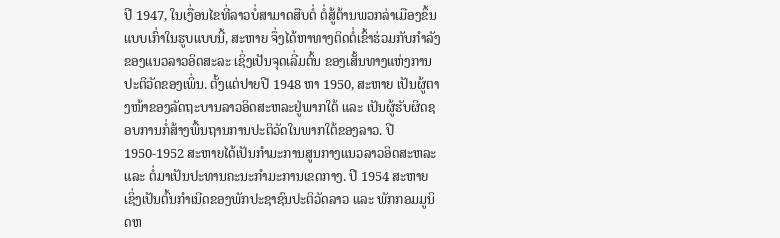ປີ 1947, ໃນເງື່ອນໄຂທີ່ລາວບໍ່ສາມາດສືບຕໍ່ ຕໍ່ສູ້ຕ້ານພວກລ່າເມືອງຂຶ້ນແບບເກົ່າໃນຮູບແບບນີ້, ສະຫາຍ ຈຶ່ງໄດ້ຫາທາງຕິດຕໍ່ເຂົ້າຮ່ວມກັບກໍາລັງຂອງແນວລາວອິດສະລະ ເຊິ່ງເປັນຈຸດເລີ່ມຕົ້ນ ຂອງເສັ້ນທາງແຫ່ງການປະຕິວັດຂອງເພິ່ນ. ຕັ້ງແຕ່ປາຍປີ 1948 ຫາ 1950, ສະຫາຍ ເປັນຜູ້ຕາງໜ້າຂອງລັດຖະບານລາວອິດສະຫລະຢູ່ພາກໃຕ້ ແລະ ເປັນຜູ້ຮັບຜິດຊອບການກໍ່ສ້າງພື້ນຖານການປະຕິວັດໃນພາກໃຕ້ຂອງລາວ. ປີ 1950-1952 ສະຫາຍໄດ້ເປັນກໍາມະການສູນກາງແນວລາວອິດສະຫລະ ແລະ ຕໍ່ມາເປັນປະທານຄະນະກໍາມະການເຂດກາງ. ປີ 1954 ສະຫາຍ ເຊິ່ງເປັນຕົ້ນກຳເນີດຂອງພັກປະຊາຊົນປະຕິວັດລາວ ແລະ ພັກກອມມູນິດຫ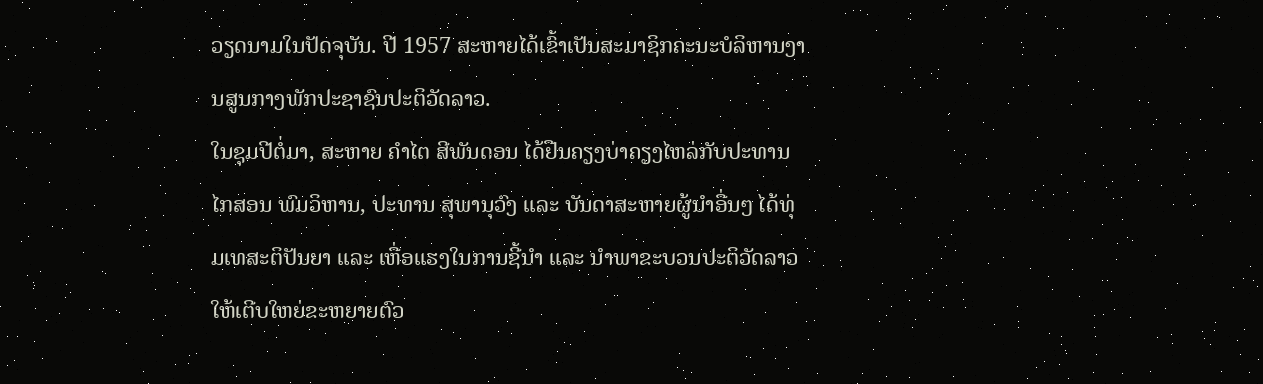ວຽດນາມໃນປັດຈຸບັນ. ປີ 1957 ສະຫາຍໄດ້ເຂົ້າເປັນສະມາຊິກຄະນະບໍລິຫານງານສູນກາງພັກປະຊາຊົນປະຕິວັດລາວ.
ໃນຊຸມປີຕໍ່ມາ, ສະຫາຍ ຄໍາໄຕ ສີພັນດອນ ໄດ້ຢືນຄຽງບ່າຄຽງໄຫລ່ກັບປະທານ ໄກສອນ ພົມວິຫານ, ປະທານ ສຸພານຸວົງ ແລະ ບັນດາສະຫາຍຜູ້ນໍາອື່ນໆ ໄດ້ທຸ່ມເທສະຕິປັນຍາ ແລະ ເຫື່ອແຮງໃນການຊີ້ນໍາ ແລະ ນໍາພາຂະບວນປະຕິວັດລາວ ໃຫ້ເຕີບໃຫຍ່ຂະຫຍາຍຕົວ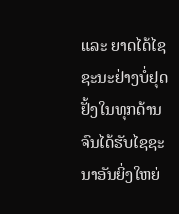ແລະ ຍາດໄດ້ໄຊຊະນະຢ່າງບໍ່ຢຸດຢັ້ງໃນທຸກດ້ານ ຈົນໄດ້ຮັບໄຊຊະນາອັນຍິ່ງໃຫຍ່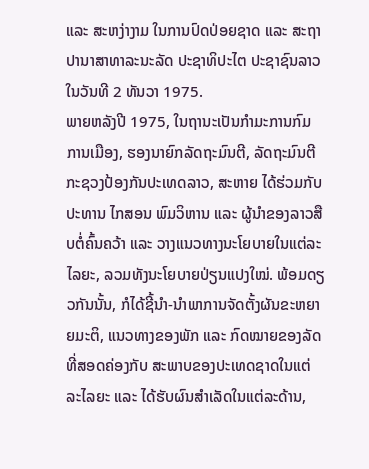ແລະ ສະຫງ່າງາມ ໃນການປົດປ່ອຍຊາດ ແລະ ສະຖາປານາສາທາລະນະລັດ ປະຊາທິປະໄຕ ປະຊາຊົນລາວໃນວັນທີ 2 ທັນວາ 1975.
ພາຍຫລັງປີ 1975, ໃນຖານະເປັນກໍາມະການກົມການເມືອງ, ຮອງນາຍົກລັດຖະມົນຕີ, ລັດຖະມົນຕີກະຊວງປ້ອງກັນປະເທດລາວ, ສະຫາຍ ໄດ້ຮ່ວມກັບປະທານ ໄກສອນ ພົມວິຫານ ແລະ ຜູ້ນໍາຂອງລາວສືບຕໍ່ຄົ້ນຄວ້າ ແລະ ວາງແນວທາງນະໂຍບາຍໃນແຕ່ລະໄລຍະ, ລວມທັງນະໂຍບາຍປ່ຽນແປງໃໝ່. ພ້ອມດຽວກັນນັ້ນ, ກໍໄດ້ຊີ້ນໍາ-ນໍາພາການຈັດຕັ້ງຜັນຂະຫຍາຍມະຕິ, ແນວທາງຂອງພັກ ແລະ ກົດໝາຍຂອງລັດທີ່ສອດຄ່ອງກັບ ສະພາບຂອງປະເທດຊາດໃນແຕ່ລະໄລຍະ ແລະ ໄດ້ຮັບຜົນສໍາເລັດໃນແຕ່ລະດ້ານ,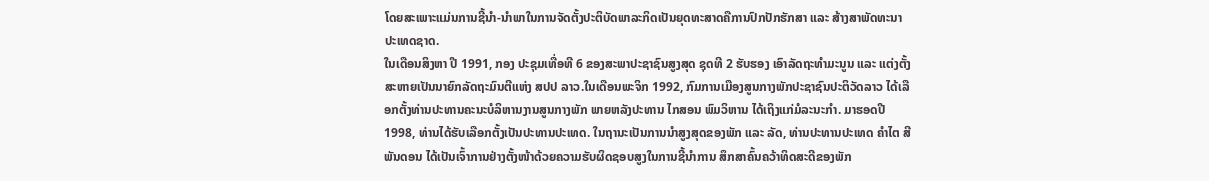ໂດຍສະເພາະແມ່ນການຊີ້ນໍາ-ນໍາພາໃນການຈັດຕັ້ງປະຕິບັດພາລະກິດເປັນຍຸດທະສາດຄືການປົກປັກຮັກສາ ແລະ ສ້າງສາພັດທະນາປະເທດຊາດ.
ໃນເດືອນສິງຫາ ປີ 1991, ກອງ ປະຊຸມເທື່ອທີ 6 ຂອງສະພາປະຊາຊົນສູງສຸດ ຊຸດທີ 2 ຮັບຮອງ ເອົາລັດຖະທໍາມະນູນ ແລະ ແຕ່ງຕັ້ງສະຫາຍເປັນນາຍົກລັດຖະມົນຕີແຫ່ງ ສປປ ລາວ.ໃນເດືອນພະຈິກ 1992, ກົມການເມືອງສູນກາງພັກປະຊາຊົນປະຕິວັດລາວ ໄດ້ເລືອກຕັ້ງທ່ານປະທານຄະນະບໍລິຫານງານສູນກາງພັກ ພາຍຫລັງປະທານ ໄກສອນ ພົມວິຫານ ໄດ້ເຖິງແກ່ມໍລະນະກຳ. ມາຮອດປີ 1998, ທ່ານໄດ້ຮັບເລືອກຕັ້ງເປັນປະທານປະເທດ. ໃນຖານະເປັນການນໍາສູງສຸດຂອງພັກ ແລະ ລັດ, ທ່ານປະທານປະເທດ ຄໍາໄຕ ສີພັນດອນ ໄດ້ເປັນເຈົ້າການຢ່າງຕັ້ງໜ້າດ້ວຍຄວາມຮັບຜິດຊອບສູງໃນການຊີ້ນໍາການ ສຶກສາຄົ້ນຄວ້າທິດສະດີຂອງພັກ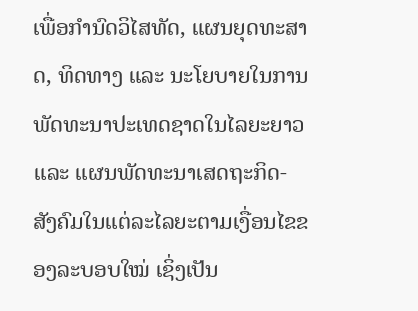ເພື່ອກໍານົດວິໄສທັດ, ແຜນຍຸດທະສາດ, ທິດທາງ ແລະ ນະໂຍບາຍໃນການພັດທະນາປະເທດຊາດໃນໄລຍະຍາວ ແລະ ແຜນພັດທະນາເສດຖະກິດ- ສັງຄົມໃນແຕ່ລະໄລຍະຕາມເງື່ອນໄຂຂອງລະບອບໃໝ່ ເຊິ່ງເປັນ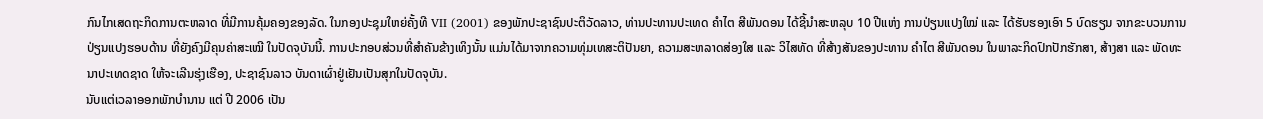ກົນໄກເສດຖະກິດການຕະຫລາດ ທີ່ມີການຄຸ້ມຄອງຂອງລັດ. ໃນກອງປະຊຸມໃຫຍ່ຄັ້ງທີ VII (2001) ຂອງພັກປະຊາຊົນປະຕິວັດລາວ, ທ່ານປະທານປະເທດ ຄໍາໄຕ ສີພັນດອນ ໄດ້ຊີ້ນໍາສະຫລຸບ 10 ປີແຫ່ງ ການປ່ຽນແປງໃໝ່ ແລະ ໄດ້ຮັບຮອງເອົາ 5 ບົດຮຽນ ຈາກຂະບວນການປ່ຽນແປງຮອບດ້ານ ທີ່ຍັງຄົງມີຄຸນຄ່າສະເໝີ ໃນປັດຈຸບັນນີ້. ການປະກອບສ່ວນທີ່ສໍາຄັນຂ້າງເທິງນັ້ນ ແມ່ນໄດ້ມາຈາກຄວາມທຸ່ມເທສະຕິປັນຍາ, ຄວາມສະຫລາດສ່ອງໃສ ແລະ ວິໄສທັດ ທີ່ສ້າງສັນຂອງປະທານ ຄໍາໄຕ ສີພັນດອນ ໃນພາລະກິດປົກປັກຮັກສາ, ສ້າງສາ ແລະ ພັດທະນາປະເທດຊາດ ໃຫ້ຈະເລີນຮຸ່ງເຮືອງ, ປະຊາຊົນລາວ ບັນດາເຜົ່າຢູ່ເຢັນເປັນສຸກໃນປັດຈຸບັນ.
ນັບແຕ່ເວລາອອກພັກບຳນານ ແຕ່ ປີ 2006 ເປັນ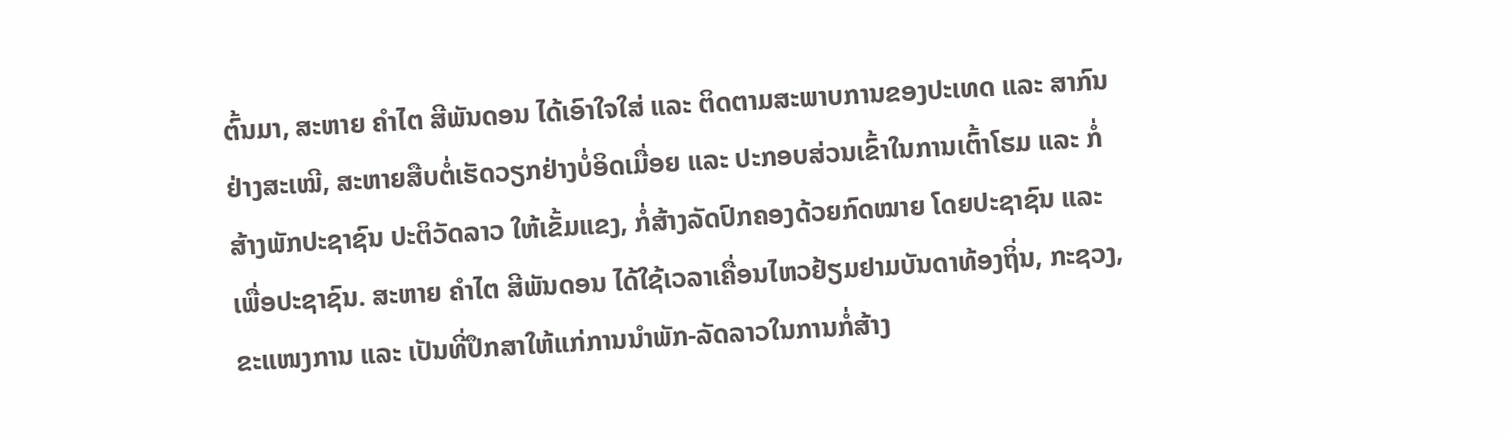ຕົ້ນມາ, ສະຫາຍ ຄໍາໄຕ ສີພັນດອນ ໄດ້ເອົາໃຈໃສ່ ແລະ ຕິດຕາມສະພາບການຂອງປະເທດ ແລະ ສາກົນຢ່າງສະເໝີ, ສະຫາຍສືບຕໍ່ເຮັດວຽກຢ່າງບໍ່ອິດເມື່ອຍ ແລະ ປະກອບສ່ວນເຂົ້າໃນການເຕົ້າໂຮມ ແລະ ກ່ໍ ສ້າງພັກປະຊາຊົນ ປະຕິວັດລາວ ໃຫ້ເຂັ້ມແຂງ, ກໍ່ສ້າງລັດປົກຄອງດ້ວຍກົດໝາຍ ໂດຍປະຊາຊົນ ແລະ ເພື່ອປະຊາຊົນ. ສະຫາຍ ຄໍາໄຕ ສີພັນດອນ ໄດ້ໃຊ້ເວລາເຄື່ອນໄຫວຢ້ຽມຢາມບັນດາທ້ອງຖິ່ນ, ກະຊວງ, ຂະແໜງການ ແລະ ເປັນທີ່ປຶກສາໃຫ້ແກ່ການນໍາພັກ-ລັດລາວໃນການກໍ່ສ້າງ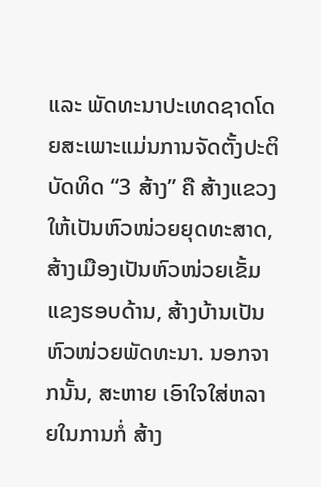ແລະ ພັດທະນາປະເທດຊາດໂດຍສະເພາະແມ່ນການຈັດຕັ້ງປະຕິບັດທິດ “3 ສ້າງ” ຄື ສ້າງແຂວງໃຫ້ເປັນຫົວໜ່ວຍຍຸດທະສາດ, ສ້າງເມືອງເປັນຫົວໜ່ວຍເຂັ້ມແຂງຮອບດ້ານ, ສ້າງບ້ານເປັນຫົວໜ່ວຍພັດທະນາ. ນອກຈາກນັ້ນ, ສະຫາຍ ເອົາໃຈໃສ່ຫລາຍໃນການກໍ່ ສ້າງ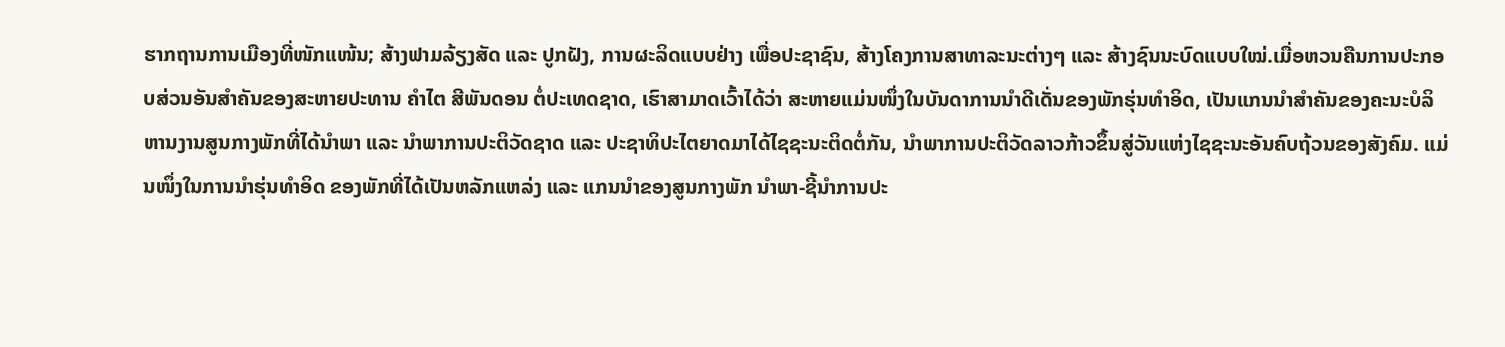ຮາກຖານການເມືອງທີ່ໜັກແໜ້ນ; ສ້າງຟາມລ້ຽງສັດ ແລະ ປູກຝັງ, ການຜະລິດແບບຢ່າງ ເພື່ອປະຊາຊົນ, ສ້າງໂຄງການສາທາລະນະຕ່າງໆ ແລະ ສ້າງຊົນນະບົດແບບໃໝ່.ເມື່ອຫວນຄືນການປະກອບສ່ວນອັນສໍາຄັນຂອງສະຫາຍປະທານ ຄໍາໄຕ ສີພັນດອນ ຕໍ່ປະເທດຊາດ, ເຮົາສາມາດເວົ້າໄດ້ວ່າ ສະຫາຍແມ່ນໜຶ່ງໃນບັນດາການນໍາດີເດັ່ນຂອງພັກຮຸ່ນທໍາອິດ, ເປັນແກນນໍາສໍາຄັນຂອງຄະນະບໍລິຫານງານສູນກາງພັກທີ່ໄດ້ນໍາພາ ແລະ ນໍາພາການປະຕິວັດຊາດ ແລະ ປະຊາທິປະໄຕຍາດມາໄດ້ໄຊຊະນະຕິດຕໍ່ກັນ, ນໍາພາການປະຕິວັດລາວກ້າວຂຶ້ນສູ່ວັນແຫ່ງໄຊຊະນະອັນຄົບຖ້ວນຂອງສັງຄົມ. ແມ່ນໜຶ່ງໃນການນໍາຮຸ່ນທໍາອິດ ຂອງພັກທີ່ໄດ້ເປັນຫລັກແຫລ່ງ ແລະ ແກນນໍາຂອງສູນກາງພັກ ນໍາພາ-ຊີ້ນໍາການປະ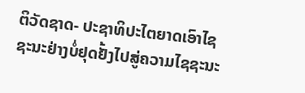ຕິວັດຊາດ- ປະຊາທິປະໄຕຍາດເອົາໄຊຊະນະຢ່າງບໍ່ຢຸດຢັ້ງໄປສູ່ຄວາມໄຊຊະນະ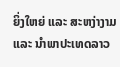ຍິ່ງໃຫຍ່ ແລະ ສະຫງ່າງາມ ແລະ ນໍາພາປະເທດລາວ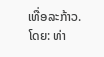ເທື່ອລະກ້າວ.
ໂດຍ: ທ່າ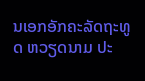ນເອກອັກຄະລັດຖະທູດ ຫວຽດນາມ ປະ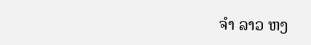ຈໍາ ລາວ ຫງ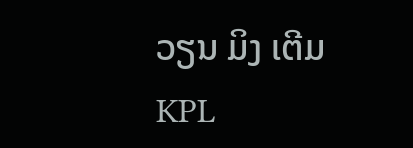ວຽນ ມິງ ເຕີມ
KPL